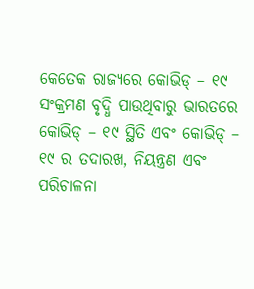କେତେକ ରାଜ୍ୟରେ କୋଭିଡ୍ – ୧୯ ସଂକ୍ରମଣ ବୃଦ୍ଧି ପାଉଥିବାରୁ ଭାରତରେ କୋଭିଡ୍ – ୧୯ ସ୍ଥିତି ଏବଂ କୋଭିଡ୍ – ୧୯ ର ତଦାରଖ, ନିୟନ୍ତ୍ରଣ ଏବଂ ପରିଚାଳନା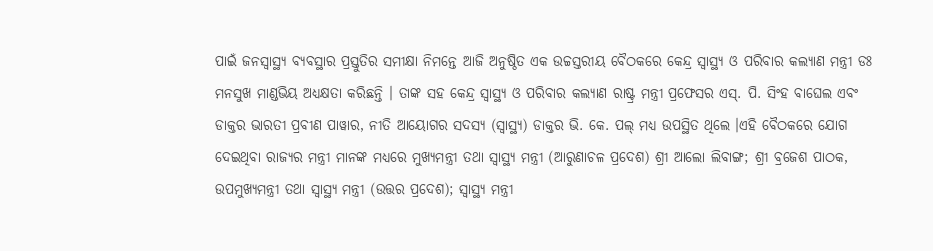ପାଇଁ ଜନସ୍ୱାସ୍ଥ୍ୟ ବ୍ୟବସ୍ଥାର ପ୍ରସ୍ତୁତିର ସମୀକ୍ଷା ନିମନ୍ତେ ଆଜି ଅନୁଷ୍ଠିତ ଏକ ଉଚ୍ଚସ୍ତରୀୟ ବୈଠକରେ କେନ୍ଦ୍ର ସ୍ୱାସ୍ଥ୍ୟ ଓ ପରିବାର କଲ୍ୟାଣ ମନ୍ତ୍ରୀ ଡଃ ମନସୁଖ ମାଣ୍ଡଭିୟ ଅଧ୍ୟକ୍ଷତା କରିଛନ୍ତି । ତାଙ୍କ ସହ କେନ୍ଦ୍ର ସ୍ୱାସ୍ଥ୍ୟ ଓ ପରିବାର କଲ୍ୟାଣ ରାଷ୍ଟ୍ର ମନ୍ତ୍ରୀ ପ୍ରଫେସର ଏସ୍. ପି. ସିଂହ ବାଘେଲ ଏବଂ ଡାକ୍ତର ଭାରତୀ ପ୍ରବୀଣ ପାୱାର, ନୀତି ଆୟୋଗର ସଦସ୍ୟ (ସ୍ୱାସ୍ଥ୍ୟ) ଡାକ୍ତର ଭି. କେ. ପଲ୍ ମଧ୍ୟ ଉପସ୍ଥିତ ଥିଲେ ।ଏହି ବୈଠକରେ ଯୋଗ ଦେଇଥିବା ରାଜ୍ୟର ମନ୍ତ୍ରୀ ମାନଙ୍କ ମଧ୍ୟରେ ମୁଖ୍ୟମନ୍ତ୍ରୀ ତଥା ସ୍ୱାସ୍ଥ୍ୟ ମନ୍ତ୍ରୀ (ଆରୁଣାଚଳ ପ୍ରଦେଶ) ଶ୍ରୀ ଆଲୋ ଲିବାଙ୍ଗ; ଶ୍ରୀ ବ୍ରଜେଶ ପାଠକ, ଉପମୁଖ୍ୟମନ୍ତ୍ରୀ ତଥା ସ୍ୱାସ୍ଥ୍ୟ ମନ୍ତ୍ରୀ (ଉତ୍ତର ପ୍ରଦେଶ); ସ୍ୱାସ୍ଥ୍ୟ ମନ୍ତ୍ରୀ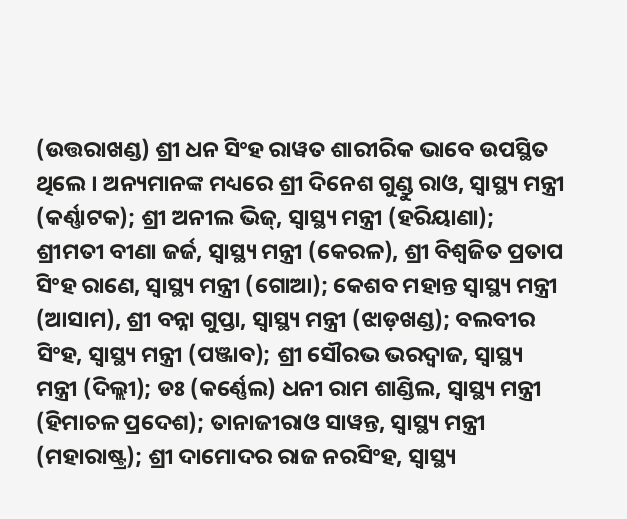(ଉତ୍ତରାଖଣ୍ଡ) ଶ୍ରୀ ଧନ ସିଂହ ରାୱତ ଶାରୀରିକ ଭାବେ ଉପସ୍ଥିତ ଥିଲେ । ଅନ୍ୟମାନଙ୍କ ମଧ୍ୟରେ ଶ୍ରୀ ଦିନେଶ ଗୁଣ୍ଡୁ ରାଓ, ସ୍ୱାସ୍ଥ୍ୟ ମନ୍ତ୍ରୀ (କର୍ଣ୍ଣାଟକ); ଶ୍ରୀ ଅନୀଲ ଭିଜ୍, ସ୍ୱାସ୍ଥ୍ୟ ମନ୍ତ୍ରୀ (ହରିୟାଣା); ଶ୍ରୀମତୀ ବୀଣା ଜର୍ଜ, ସ୍ୱାସ୍ଥ୍ୟ ମନ୍ତ୍ରୀ (କେରଳ), ଶ୍ରୀ ବିଶ୍ୱଜିତ ପ୍ରତାପ ସିଂହ ରାଣେ, ସ୍ୱାସ୍ଥ୍ୟ ମନ୍ତ୍ରୀ (ଗୋଆ); କେଶବ ମହାନ୍ତ ସ୍ୱାସ୍ଥ୍ୟ ମନ୍ତ୍ରୀ (ଆସାମ), ଶ୍ରୀ ବନ୍ନା ଗୁପ୍ତା, ସ୍ୱାସ୍ଥ୍ୟ ମନ୍ତ୍ରୀ (ଝାଡ଼ଖଣ୍ଡ); ବଲବୀର ସିଂହ, ସ୍ୱାସ୍ଥ୍ୟ ମନ୍ତ୍ରୀ (ପଞ୍ଜାବ); ଶ୍ରୀ ସୌରଭ ଭରଦ୍ୱାଜ, ସ୍ୱାସ୍ଥ୍ୟ ମନ୍ତ୍ରୀ (ଦିଲ୍ଲୀ); ଡଃ (କର୍ଣ୍ଣେଲ) ଧନୀ ରାମ ଶାଣ୍ଡିଲ, ସ୍ୱାସ୍ଥ୍ୟ ମନ୍ତ୍ରୀ (ହିମାଚଳ ପ୍ରଦେଶ); ତାନାଜୀରାଓ ସାୱନ୍ତ, ସ୍ୱାସ୍ଥ୍ୟ ମନ୍ତ୍ରୀ (ମହାରାଷ୍ଟ୍ର); ଶ୍ରୀ ଦାମୋଦର ରାଜ ନରସିଂହ, ସ୍ୱାସ୍ଥ୍ୟ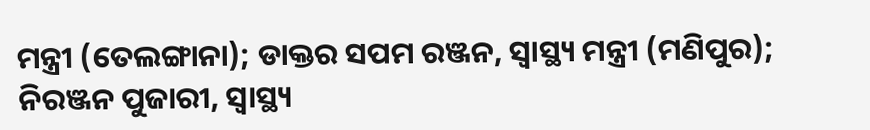ମନ୍ତ୍ରୀ (ତେଲଙ୍ଗାନା); ଡାକ୍ତର ସପମ ରଞ୍ଜନ, ସ୍ୱାସ୍ଥ୍ୟ ମନ୍ତ୍ରୀ (ମଣିପୁର); ନିରଞ୍ଜନ ପୁଜାରୀ, ସ୍ୱାସ୍ଥ୍ୟ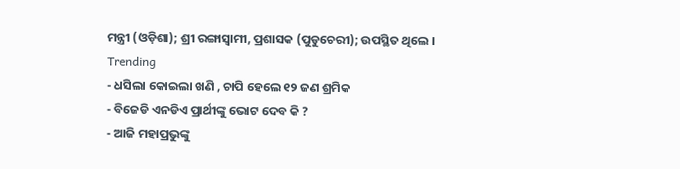ମନ୍ତ୍ରୀ (ଓଡ଼ିଶା); ଶ୍ରୀ ରଙ୍ଗାସ୍ୱାମୀ, ପ୍ରଶାସକ (ପୁଡୁଚେରୀ); ଉପସ୍ଥିତ ଥିଲେ ।
Trending
- ଧସିଲା କୋଇଲା ଖଣି , ଚାପି ହେଲେ ୧୨ ଜଣ ଶ୍ରମିକ
- ବିଜେଡି ଏନଡିଏ ପ୍ରାର୍ଥୀଙ୍କୁ ଭୋଟ ଦେବ କି ?
- ଆଜି ମହାପ୍ରଭୁଙ୍କୁ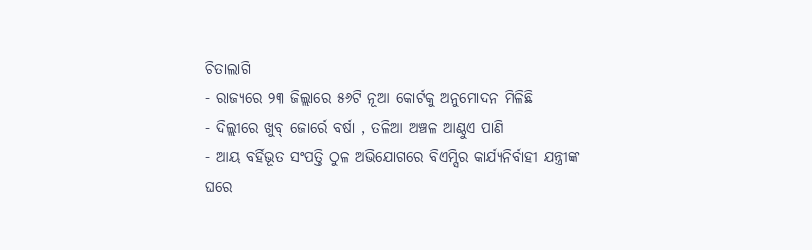ଚିତାଲାଗି
- ରାଜ୍ୟରେ ୨୩ ଜିଲ୍ଲାରେ ୫୬ଟି ନୂଆ କୋର୍ଟକୁ ଅନୁମୋଦନ ମିଳିଛି
- ଦିଲ୍ଲୀରେ ଖୁବ୍ ଜୋର୍ରେ ବର୍ଷା , ତଳିଆ ଅଞ୍ଚଳ ଆଣ୍ଠୁଏ ପାଣି
- ଆୟ ବର୍ହିଭୂତ ସଂପତ୍ତି ଠୁଳ ଅଭିଯୋଗରେ ବିଏମ୍ସିର କାର୍ଯ୍ୟନିର୍ବାହୀ ଯନ୍ତ୍ରୀଙ୍କ ଘରେ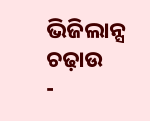ଭିଜିଲାନ୍ସ ଚଢ଼ାଉ
-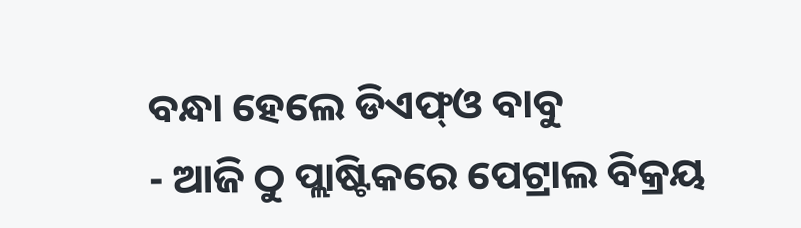ବନ୍ଧା ହେଲେ ଡିଏଫ୍ଓ ବାବୁ
- ଆଜି ଠୁ ପ୍ଲାଷ୍ଟିକରେ ପେଟ୍ରାଲ ବିକ୍ରୟ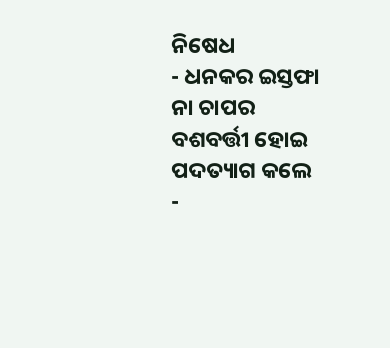ନିଷେଧ
- ଧନକର ଇସ୍ତଫା ନା ଚାପର ବଶବର୍ତ୍ତୀ ହୋଇ ପଦତ୍ୟାଗ କଲେ
-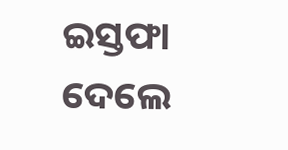ଇସ୍ତଫା ଦେଲେ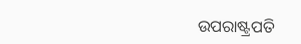ଉପରାଷ୍ଟ୍ରପତି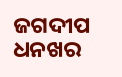ଜଗଦୀପ ଧନଖର